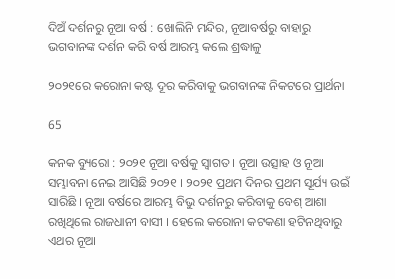ଦିଅଁ ଦର୍ଶନରୁ ନୂଆ ବର୍ଷ : ଖୋଲିନି ମନ୍ଦିର, ନୂଆବର୍ଷରୁ ବାହାରୁ ଭଗବାନଙ୍କ ଦର୍ଶନ କରି ବର୍ଷ ଆରମ୍ଭ କଲେ ଶ୍ରଦ୍ଧାଳୁ

୨୦୨୧ରେ କରୋନା କଷ୍ଟ ଦୂର କରିବାକୁ ଭଗବାନଙ୍କ ନିକଟରେ ପ୍ରାର୍ଥନା

65

କନକ ବ୍ୟୁରୋ : ୨୦୨୧ ନୂଆ ବର୍ଷକୁ ସ୍ୱାଗତ । ନୂଆ ଉତ୍ସାହ ଓ ନୂଆ ସମ୍ଭାବନା ନେଇ ଆସିଛି ୨୦୨୧ । ୨୦୨୧ ପ୍ରଥମ ଦିନର ପ୍ରଥମ ସୂର୍ଯ୍ୟ ଉଇଁ ସାରିଛି । ନୂଆ ବର୍ଷରେ ଆରମ୍ଭ ବିଭୁ ଦର୍ଶନରୁ କରିବାକୁ ବେଶ୍ ଆଶା ରଖିଥିଲେ ରାଜଧାନୀ ବାସୀ । ହେଲେ କରୋନା କଟକଣା ହଟିନଥିବାରୁ ଏଥର ନୂଆ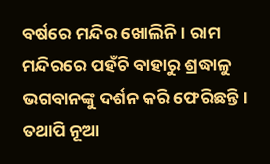ବର୍ଷରେ ମନ୍ଦିର ଖୋଲିନି । ରାମ ମନ୍ଦିରରେ ପହଁଚି ବାହାରୁ ଶ୍ରଦ୍ଧାଳୁ ଭଗବାନଙ୍କୁ ଦର୍ଶନ କରି ଫେରିଛନ୍ତି । ତଥାପି ନୂଆ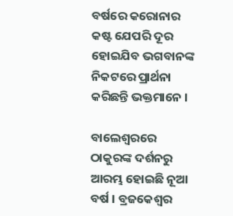ବର୍ଷରେ କରୋନାର କଷ୍ଟ ଯେପରି ଦୂର ହୋଇଯିବ ଭଗବାନଙ୍କ ନିକଟରେ ପ୍ରାର୍ଥନା କରିଛନ୍ତି ଭକ୍ତମାନେ ।

ବାଲେଶ୍ୱରରେ ଠାକୁରଙ୍କ ଦର୍ଶନରୁ ଆରମ୍ଭ ହୋଇଛି ନୂଆ ବର୍ଷ । ବ୍ରଜକେଶ୍ୱର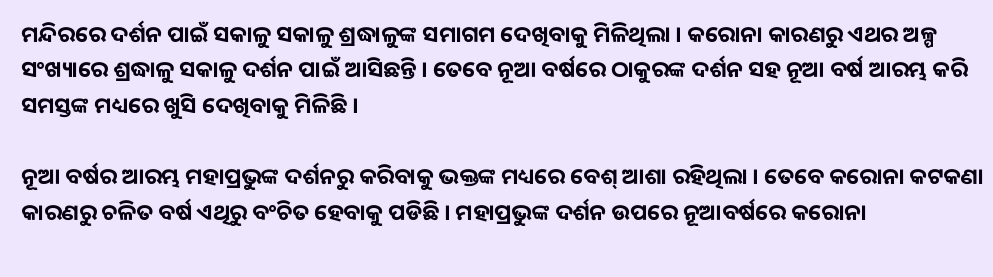ମନ୍ଦିରରେ ଦର୍ଶନ ପାଇଁ ସକାଳୁ ସକାଳୁ ଶ୍ରଦ୍ଧାଳୁଙ୍କ ସମାଗମ ଦେଖିବାକୁ ମିଳିଥିଲା । କରୋନା କାରଣରୁ ଏଥର ଅଳ୍ପ ସଂଖ୍ୟାରେ ଶ୍ରଦ୍ଧାଳୁ ସକାଳୁ ଦର୍ଶନ ପାଇଁ ଆସିଛନ୍ତି । ତେବେ ନୂଆ ବର୍ଷରେ ଠାକୁରଙ୍କ ଦର୍ଶନ ସହ ନୂଆ ବର୍ଷ ଆରମ୍ଭ କରି ସମସ୍ତଙ୍କ ମଧ୍ୟରେ ଖୁସି ଦେଖିବାକୁ ମିଳିଛି ।

ନୂଆ ବର୍ଷର ଆରମ୍ଭ ମହାପ୍ରଭୁଙ୍କ ଦର୍ଶନରୁ କରିବାକୁ ଭକ୍ତଙ୍କ ମଧ୍ୟରେ ବେଶ୍ ଆଶା ରହିଥିଲା । ତେବେ କରୋନା କଟକଣା କାରଣରୁ ଚଳିତ ବର୍ଷ ଏଥିରୁ ବଂଚିତ ହେବାକୁ ପଡିଛି । ମହାପ୍ରଭୁଙ୍କ ଦର୍ଶନ ଉପରେ ନୂଆବର୍ଷରେ କରୋନା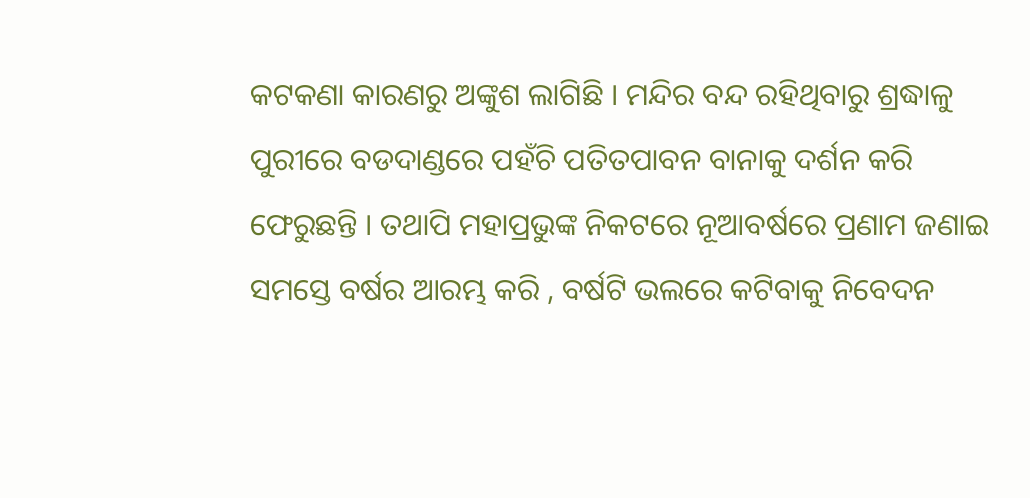କଟକଣା କାରଣରୁ ଅଙ୍କୁଶ ଲାଗିଛି । ମନ୍ଦିର ବନ୍ଦ ରହିଥିବାରୁ ଶ୍ରଦ୍ଧାଳୁ ପୁରୀରେ ବଡଦାଣ୍ଡରେ ପହଁଚି ପତିତପାବନ ବାନାକୁ ଦର୍ଶନ କରି ଫେରୁଛନ୍ତି । ତଥାପି ମହାପ୍ରଭୁଙ୍କ ନିକଟରେ ନୂଆବର୍ଷରେ ପ୍ରଣାମ ଜଣାଇ ସମସ୍ତେ ବର୍ଷର ଆରମ୍ଭ କରି , ବର୍ଷଟି ଭଲରେ କଟିବାକୁ ନିବେଦନ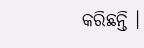କରିଛନ୍ତି ।